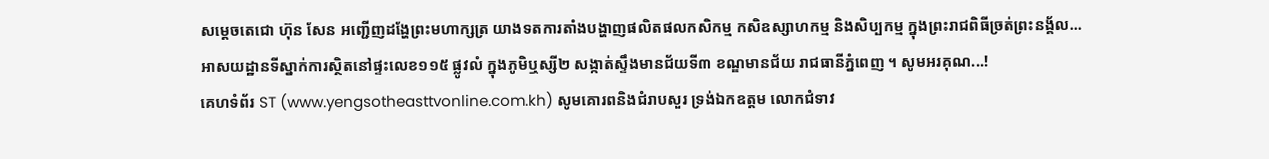សម្តេចតេជោ ហ៊ុន សែន អញ្ជើញដង្ហែព្រះមហាក្សត្រ យាងទតការតាំងបង្ហាញផលិតផលកសិកម្ម កសិឧស្សាហកម្ម និងសិប្បកម្ម ក្នុងព្រះរាជពិធីច្រត់ព្រះនង្គ័ល...
អាសយដ្ឋានទីស្នាក់ការស្ថិតនៅផ្ទះលេខ១១៥ ផ្លូវលំ ក្នុងភូមិឬស្សី២ សង្កាត់ស្ទឹងមានជ័យទី៣ ខណ្ឌមានជ័យ រាជធានីភ្នំពេញ ។ សូមអរគុណ...!
គេហទំព័រ ST (www.yengsotheasttvonline.com.kh) សូមគោរពនិងជំរាបសួរ ទ្រង់ឯកឧត្តម លោកជំទាវ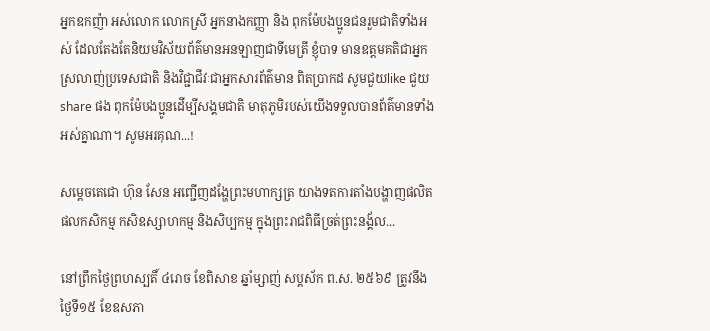អ្នកឧកញ៉ា អស់លោក លោកស្រី អ្នកនាងកញ្ញា និង ពុកម៉ែបងប្អូនជនរួមជាតិទាំងអស់ ដែលតែងតែនិយមវិស័យព័ត៌មានអនឡាញជាទីមេត្រី ខ្ញុំបាទ មានឧត្តមគតិជាអ្នកស្រលាញ់ប្រទេសជាតិ និងវិជ្ជាជីវៈជាអ្នកសារព័ត៌មាន ពិតប្រាកដ សូមជួយlike ជួយshare ផង ពុកម៉ែបងប្អូនដើម្បីសង្គមជាតិ មាតុភូមិរបស់យើងទទួលបានព័ត៌មានទាំងអស់គ្នាណា។ សូមអរគុណ...!

សម្តេចតេជោ ហ៊ុន សែន អញ្ជើញដង្ហែព្រះមហាក្សត្រ យាងទតការតាំងបង្ហាញផលិតផលកសិកម្ម កសិឧស្សាហកម្ម និងសិប្បកម្ម ក្នុងព្រះរាជពិធីច្រត់ព្រះនង្គ័ល...

នៅព្រឹកថ្ងៃព្រហស្បតិ៍ ៤រោច ខែពិសាខ ឆ្នាំម្សាញ់ សប្តស័ក ព.ស. ២៥៦៩ ត្រូវនឹង ថ្ងៃទី១៥ ខែឧសភា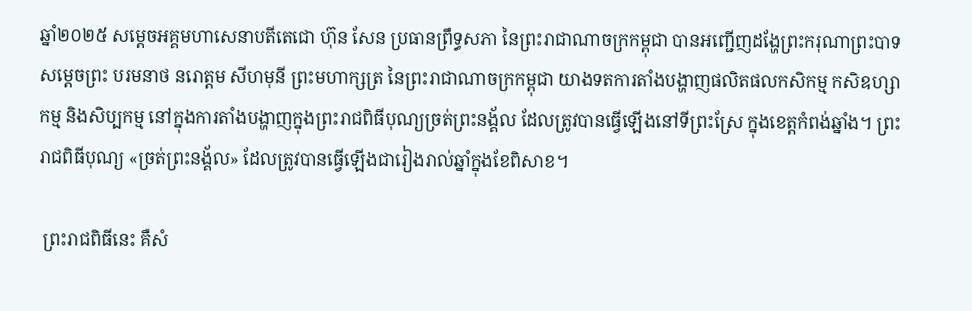ឆ្នាំ២០២៥ សម្ដេចអគ្គមហាសេនាបតីតេជោ ហ៊ុន សែន ប្រធានព្រឹទ្ធសភា នៃព្រះរាជាណាចក្រកម្ពុជា បានអញ្ជើញដង្ហែព្រះករុណាព្រះបាទសម្ដេចព្រះ បរមនាថ នរោត្តម សីហមុនី ព្រះមហាក្សត្រ នៃព្រះរាជាណាចក្រកម្ពុជា យាងទតការតាំងបង្ហាញផលិតផលកសិកម្ម កសិឧហ្សាកម្ម និងសិប្បកម្ម នៅក្នុងការតាំងបង្ហាញក្នុងព្រះរាជពិធីបុណ្យច្រត់ព្រះនង្គ័ល ដែលត្រូវបានធ្វើឡើងនៅទីព្រះស្រែ ក្នុងខេត្តកំពង់ឆ្នាំង។ ព្រះរាជពិធីបុណ្យ «ច្រត់ព្រះនង្គ័ល» ដែលត្រូវបានធ្វើឡើងជារៀងរាល់ឆ្នាំក្នុងខែពិសាខ។

 ព្រះរាជពិធីនេះ គឺសំ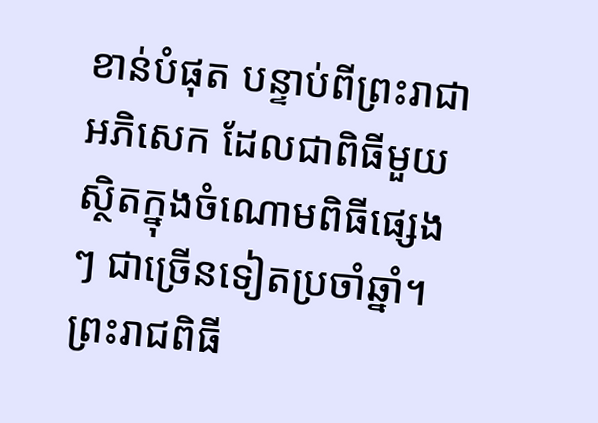ខាន់បំផុត បន្ទាប់ពីព្រះរាជាអភិសេក ដែលជាពិធីមួយស្ថិតក្នុងចំណោមពិធីផ្សេងៗ ជាច្រើនទៀតប្រចាំឆ្នាំ។ ព្រះរាជពិធី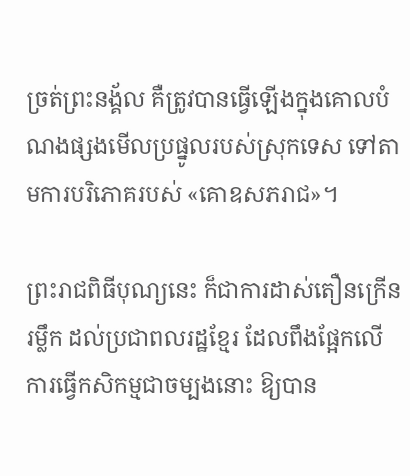ច្រត់ព្រះនង្គ័ល គឺត្រូវបានធ្វើឡើងក្នុងគោលបំណងផ្សងមើលប្រផ្នូលរបស់ស្រុកទេស ទៅតាមការបរិភោគរបស់ «គោឧសភរាជ»។

ព្រះរាជពិធីបុណ្យនេះ ក៏ជាការដាស់តឿនក្រើនរម្លឹក ដល់ប្រជាពលរដ្ឋខ្មែរ ដែលពឹងផ្អែកលើការធ្វើកសិកម្មជាចម្បងនោះ ឱ្យបាន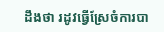ដឹងថា រដូវធ្វើស្រែចំការបា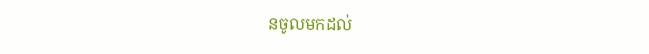នចូលមកដល់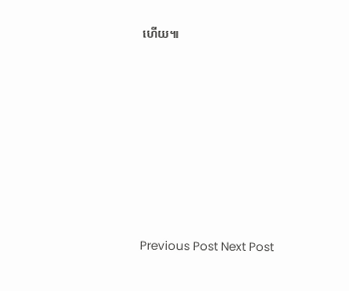ហើយ៕













Previous Post Next Post